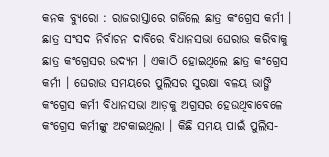କନକ ବ୍ୟୁରୋ : ରାଜରାସ୍ତାରେ ଗର୍ଜିଲେ ଛାତ୍ର କଂଗ୍ରେସ କର୍ମୀ । ଛାତ୍ର ସଂସଦ ନିର୍ବାଚନ ଦାବିରେ ବିଧାନସଭା ଘେରାଉ କରିବାକୁ ଛାତ୍ର କଂଗ୍ରେସର ଉଦ୍ୟମ । ଏକାଠି ହୋଇଥିଲେ ଛାତ୍ର କଂଗ୍ରେସ କର୍ମୀ । ଘେରାଉ ସମୟରେ ପୁଲିସର ସୁରକ୍ଷା ବଳୟ ଭାଙ୍ଗି କଂଗ୍ରେସ କର୍ମୀ ବିଧାନସଭା ଆଡ଼କୁ ଅଗ୍ରସର ହେଉଥିବାବେଳେ କଂଗ୍ରେସ କର୍ମୀଙ୍କୁ ଅଟକାଇଥିଲା । କିଛି ସମୟ ପାଇଁ ପୁଲିସ-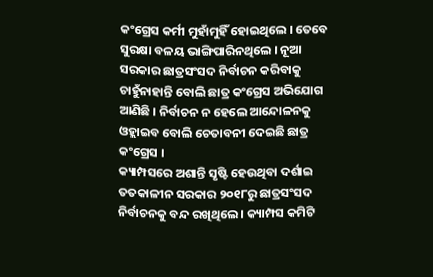କଂଗ୍ରେସ କର୍ମୀ ମୁହାଁମୁହିଁ ହୋଇଥିଲେ । ତେବେ ସୁରକ୍ଷା ବଳୟ ଭାଙ୍ଗିପାରିନଥିଲେ । ନୂଆ ସରକାର ଛାତ୍ରସଂସଦ ନିର୍ବାଚନ କରିବାକୁ ଚାହୁଁନାହାନ୍ତି ବୋଲି ଛାତ୍ର କଂଗ୍ରେସ ଅଭିଯୋଗ ଆଣିଛି । ନିର୍ବାଚନ ନ ହେଲେ ଆନ୍ଦୋଳନକୁ ଓହ୍ଲାଇବ ବୋଲି ଚେତାବନୀ ଦେଇଛି ଛାତ୍ର କଂଗ୍ରେସ ।
କ୍ୟାମ୍ପସରେ ଅଶାନ୍ତି ସୃଷ୍ଟି ହେଉଥିବା ଦର୍ଶାଇ ତତକାଳୀନ ସରକାର ୨୦୧୮ରୁ ଛାତ୍ରସଂସଦ ନିର୍ବାଚନକୁ ବନ୍ଦ ରଖିଥିଲେ । କ୍ୟାମ୍ପସ କମିଟି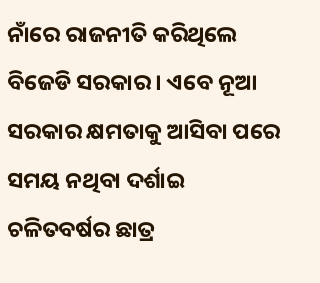ନାଁରେ ରାଜନୀତି କରିଥିଲେ ବିଜେଡି ସରକାର । ଏବେ ନୂଆ ସରକାର କ୍ଷମତାକୁ ଆସିବା ପରେ ସମୟ ନଥିବା ଦର୍ଶାଇ ଚଳିତବର୍ଷର ଛାତ୍ର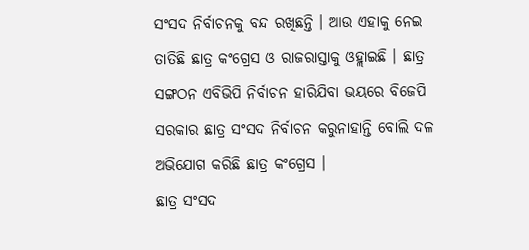ସଂସଦ ନିର୍ବାଚନକୁ ବନ୍ଦ ରଖିଛନ୍ତି । ଆଉ ଏହାକୁ ନେଇ ତାତିଛି ଛାତ୍ର କଂଗ୍ରେସ ଓ ରାଜରାସ୍ତାକୁ ଓହ୍ଲାଇଛି । ଛାତ୍ର ସଙ୍ଗଠନ ଏବିଭିପି ନିର୍ବାଚନ ହାରିଯିବା ଭୟରେ ବିଜେପି ସରକାର ଛାତ୍ର ସଂସଦ ନିର୍ବାଚନ କରୁନାହାନ୍ତି ବୋଲି ଦଳ ଅଭିଯୋଗ କରିଛି ଛାତ୍ର କଂଗ୍ରେସ ।
ଛାତ୍ର ସଂସଦ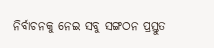ନିର୍ବାଚନକୁ ନେଇ ସବୁ ସଙ୍ଗଠନ ପ୍ରସ୍ତୁତ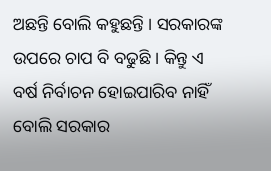ଅଛନ୍ତି ବୋଲି କହୁଛନ୍ତି । ସରକାରଙ୍କ ଉପରେ ଚାପ ବି ବଢୁଛି । କିନ୍ତୁ ଏ ବର୍ଷ ନିର୍ବାଚନ ହୋଇପାରିବ ନାହିଁ ବୋଲି ସରକାର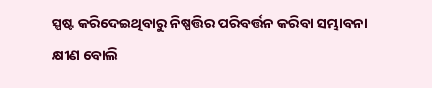ସ୍ପଷ୍ଟ କରିଦେଇଥିବାରୁ ନିଷ୍ପତ୍ତିର ପରିବର୍ତ୍ତନ କରିବା ସମ୍ଭାବନା କ୍ଷୀଣ ବୋଲି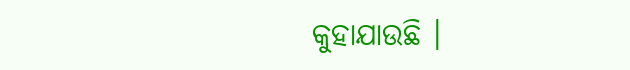କୁହାଯାଉଛି ।